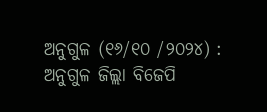ଅନୁଗୁଳ (୧୬/୧୦ /୨୦୨୪) : ଅନୁଗୁଳ ଜିଲ୍ଲା ବିଜେପି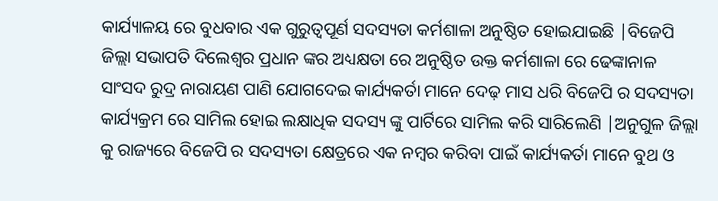କାର୍ଯ୍ୟାଳୟ ରେ ବୁଧବାର ଏକ ଗୁରୁତ୍ୱପୂର୍ଣ ସଦସ୍ୟତା କର୍ମଶାଳା ଅନୁଷ୍ଠିତ ହୋଇଯାଇଛି |ବିଜେପି ଜିଲ୍ଲା ସଭାପତି ଦିଲେଶ୍ଵର ପ୍ରଧାନ ଙ୍କର ଅଧ୍ୟକ୍ଷତା ରେ ଅନୁଷ୍ଠିତ ଉକ୍ତ କର୍ମଶାଳା ରେ ଢେଙ୍କାନାଳ ସାଂସଦ ରୁଦ୍ର ନାରାୟଣ ପାଣି ଯୋଗଦେଇ କାର୍ଯ୍ୟକର୍ତା ମାନେ ଦେଢ଼ ମାସ ଧରି ବିଜେପି ର ସଦସ୍ୟତା କାର୍ଯ୍ୟକ୍ରମ ରେ ସାମିଲ ହୋଇ ଲକ୍ଷାଧିକ ସଦସ୍ୟ ଙ୍କୁ ପାର୍ଟିରେ ସାମିଲ କରି ସାରିଲେଣି |ଅନୁଗୁଳ ଜିଲ୍ଲା କୁ ରାଜ୍ୟରେ ବିଜେପି ର ସଦସ୍ୟତା କ୍ଷେତ୍ରରେ ଏକ ନମ୍ବର କରିବା ପାଇଁ କାର୍ଯ୍ୟକର୍ତା ମାନେ ବୁଥ ଓ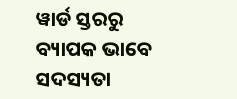ୱାର୍ଡ ସ୍ତରରୁ ବ୍ୟାପକ ଭାବେ ସଦସ୍ୟତା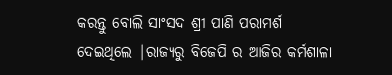କରନ୍ତୁ ବୋଲି ସାଂସଦ ଶ୍ରୀ ପାଣି ପରାମର୍ଶ ଦେଇଥିଲେ |ରାଜ୍ୟରୁ ବିଜେପି ର ଆଜିର କର୍ମଶାଳା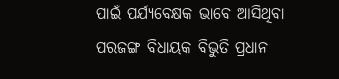ପାଇଁ ପର୍ଯ୍ୟବେକ୍ଷକ ଭାବେ ଆସିଥିବା ପରଜଙ୍ଗ ବିଧାୟକ ବିଭୁତି ପ୍ରଧାନ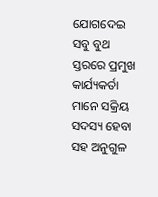ଯୋଗଦେଇ ସବୁ ବୁଥ ସ୍ତରରେ ପ୍ରମୁଖ କାର୍ଯ୍ୟକର୍ତା ମାନେ ସକ୍ରିୟ ସଦସ୍ୟ ହେବା ସହ ଅନୁଗୁଳ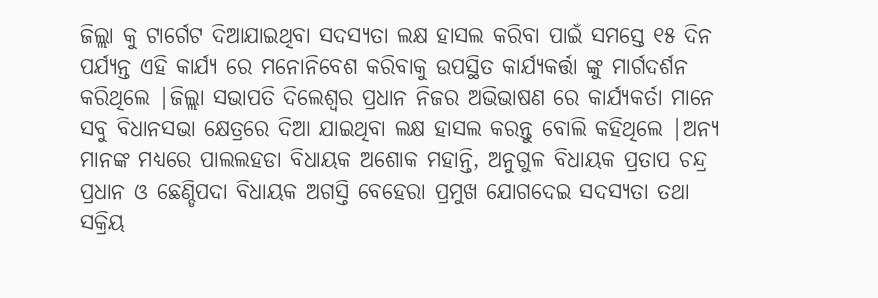ଜିଲ୍ଲା କୁ ଟାର୍ଗେଟ ଦିଆଯାଇଥିବା ସଦସ୍ୟତା ଲକ୍ଷ ହାସଲ କରିବା ପାଇଁ ସମସ୍ତେ ୧୫ ଦିନ ପର୍ଯ୍ୟନ୍ତ ଏହି କାର୍ଯ୍ୟ ରେ ମନୋନିବେଶ କରିବାକୁ ଉପସ୍ଥିତ କାର୍ଯ୍ୟକର୍ତ୍ତା ଙ୍କୁ ମାର୍ଗଦର୍ଶନ କରିଥିଲେ |ଜିଲ୍ଲା ସଭାପତି ଦିଲେଶ୍ଵର ପ୍ରଧାନ ନିଜର ଅଭିଭାଷଣ ରେ କାର୍ଯ୍ୟକର୍ତା ମାନେ ସବୁ ବିଧାନସଭା କ୍ଷେତ୍ରରେ ଦିଆ ଯାଇଥିବା ଲକ୍ଷ ହାସଲ କରନ୍ତୁ ବୋଲି କହିଥିଲେ |ଅନ୍ୟ ମାନଙ୍କ ମଧ୍ୟରେ ପାଲଲହଡା ବିଧାୟକ ଅଶୋକ ମହାନ୍ତି, ଅନୁଗୁଳ ବିଧାୟକ ପ୍ରତାପ ଚନ୍ଦ୍ର ପ୍ରଧାନ ଓ ଛେଣ୍ଡିପଦା ବିଧାୟକ ଅଗସ୍ତି ବେହେରା ପ୍ରମୁଖ ଯୋଗଦେଇ ସଦସ୍ୟତା ତଥା ସକ୍ରିୟ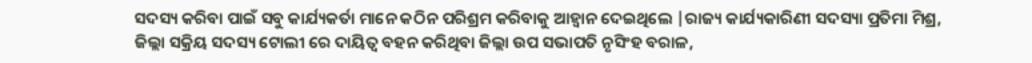ସଦସ୍ୟ କରିବା ପାଇଁ ସବୁ କାର୍ଯ୍ୟକର୍ତା ମାନେ କଠିନ ପରିଶ୍ରମ କରିବାକୁ ଆହ୍ୱାନ ଦେଇଥିଲେ |ରାଜ୍ୟ କାର୍ଯ୍ୟକାରିଣୀ ସଦସ୍ୟା ପ୍ରତିମା ମିଶ୍ର, ଜିଲ୍ଲା ସକ୍ରିୟ ସଦସ୍ୟ ଟୋଲୀ ରେ ଦାୟିତ୍ୱ ବହନ କରିଥିବା ଜିଲ୍ଲା ଉପ ସଭାପତି ନୃସିଂହ ବରାଳ,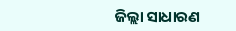ଜିଲ୍ଲା ସାଧାରଣ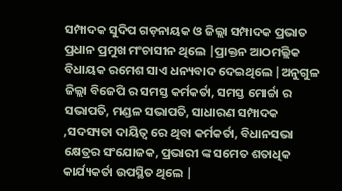ସମ୍ପାଦକ ସୁଦିପ ଗଡ଼ନାୟକ ଓ ଜିଲ୍ଲା ସମ୍ପାଦକ ପ୍ରଭାତ ପ୍ରଧାନ ପ୍ରମୁଖ ମଂଚାସୀନ ଥିଲେ |ପ୍ରାକ୍ତନ ଆଠମଲ୍ଲିକ ବିଧାୟକ ରମେଶ ସାଏ ଧନ୍ୟବାଦ ଦେଇଥିଲେ |ଅନୁଗୁଳ ଜିଲ୍ଲା ବିଜେପି ର ସମସ୍ତ କର୍ମକର୍ତା, ସମସ୍ତ ମୋର୍ଚ୍ଚା ର ସଭାପତି, ମଣ୍ଡଳ ସଭାପତି, ସାଧାରଣ ସମ୍ପାଦକ ,ସଦସ୍ୟତା ଦାୟିତ୍ୱ ରେ ଥିବା କର୍ମକର୍ତା, ବିଧାନସଭା କ୍ଷେତ୍ରର ସଂଯୋଜକ, ପ୍ରଭାରୀ ଙ୍କ ସମେତ ଶତାଧିକ କାର୍ଯ୍ୟକର୍ତା ଉପସ୍ଥିତ ଥିଲେ |